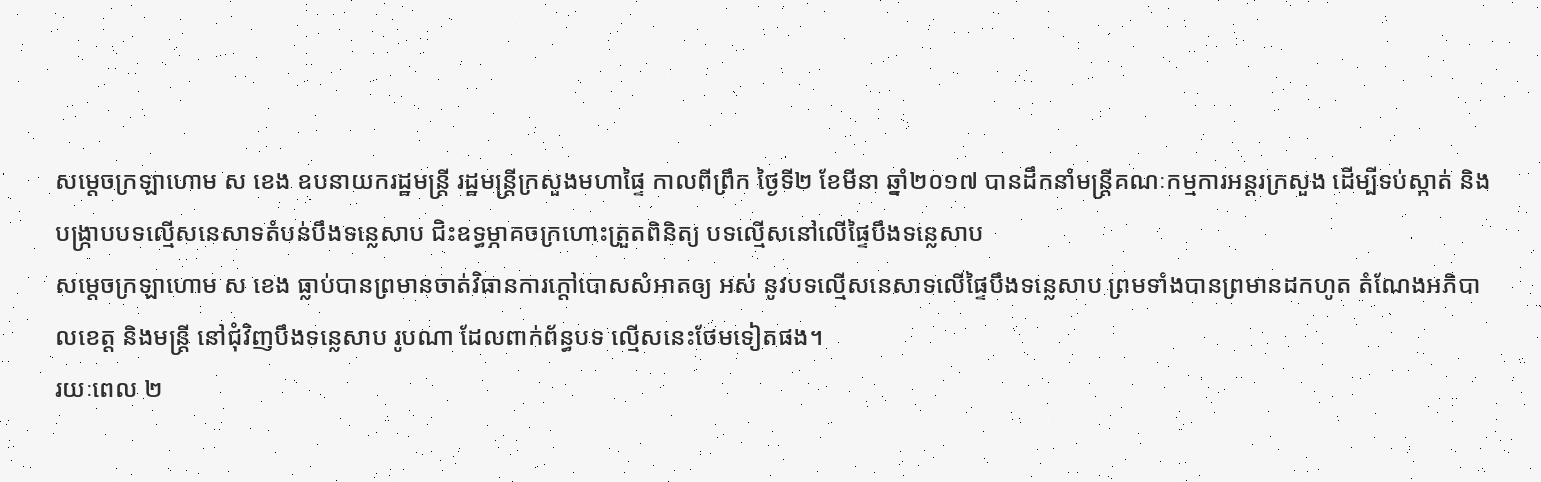សម្តេចក្រឡាហោម ស ខេង ឧបនាយករដ្ឋមន្រ្តី រដ្ឋមន្រ្តីក្រសួងមហាផ្ទៃ កាលពីព្រឹក ថ្ងៃទី២ ខែមីនា ឆ្នាំ២០១៧ បានដឹកនាំមន្រ្តីគណៈកម្មការអន្តរក្រសួង ដើម្បីទប់ស្កាត់ និងបង្រ្កាបបទល្មើសនេសាទតំបន់បឹងទន្លេសាប ជិះឧទ្ធម្ភាគចក្រហោះត្រួតពិនិត្យ បទល្មើសនៅលើផ្ទៃបឹងទន្លេសាប
សម្តេចក្រឡាហោម ស ខេង ធ្លាប់បានព្រមានចាត់វិធានការក្តៅបោសសំអាតឲ្យ អស់ នូវបទល្មើសនេសាទលើផ្ទៃបឹងទន្លេសាប ព្រមទាំងបានព្រមានដកហូត តំណែងអភិបាលខេត្ត និងមន្រ្តី នៅជុំវិញបឹងទន្លេសាប រូបណា ដែលពាក់ព័ន្ធបទ ល្មើសនេះថែមទៀតផង។
រយៈពេល ២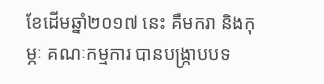ខែដើមឆ្នាំ២០១៧ នេះ គឺមករា និងកុម្ភៈ គណៈកម្មការ បានបង្រ្កាបបទ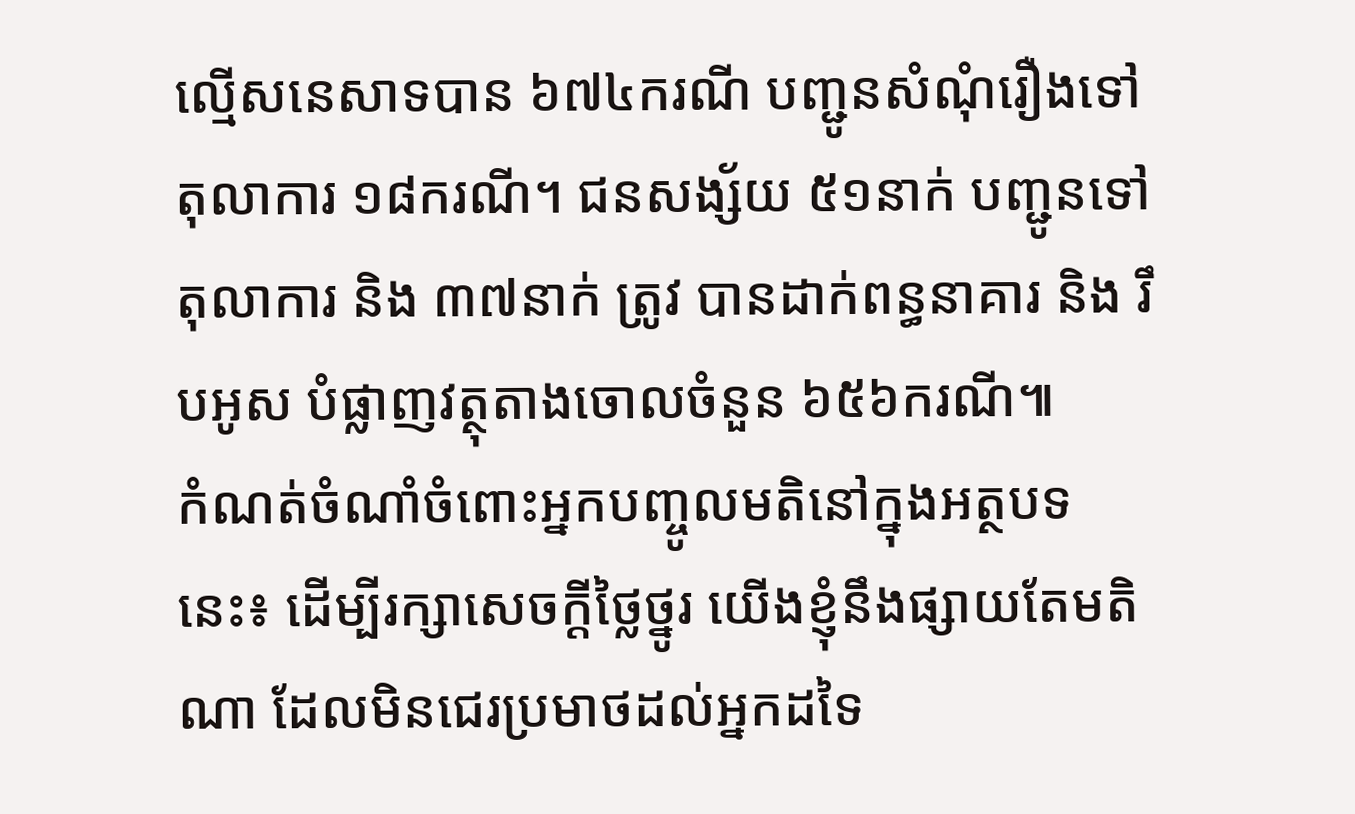ល្មើសនេសាទបាន ៦៧៤ករណី បញ្ជូនសំណុំរឿងទៅតុលាការ ១៨ករណី។ ជនសង្ស័យ ៥១នាក់ បញ្ជូនទៅតុលាការ និង ៣៧នាក់ ត្រូវ បានដាក់ពន្ធនាគារ និង រឹបអូស បំផ្លាញវត្ថុតាងចោលចំនួន ៦៥៦ករណី៕
កំណត់ចំណាំចំពោះអ្នកបញ្ចូលមតិនៅក្នុងអត្ថបទនេះ៖ ដើម្បីរក្សាសេចក្ដីថ្លៃថ្នូរ យើងខ្ញុំនឹងផ្សាយតែមតិណា ដែលមិនជេរប្រមាថដល់អ្នកដទៃ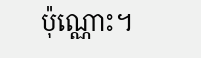ប៉ុណ្ណោះ។